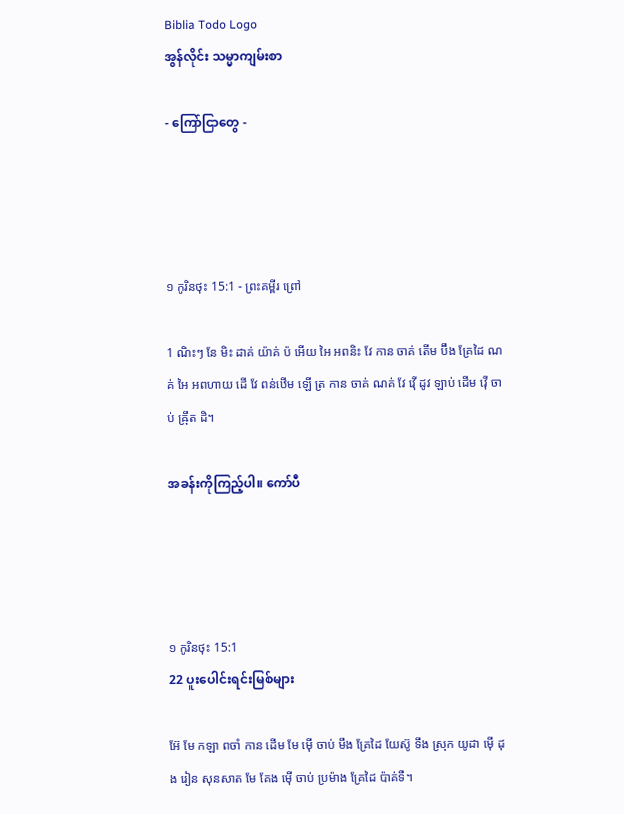Biblia Todo Logo
အွန်လိုင်း သမ္မာကျမ်းစာ

- ကြော်ငြာတွေ -




១ កូរិនថុះ 15:1 - ព្រះគម្ពីរ ព្រៅ

1 ណិះៗ នែ មិះ ដាគ់ យ៉ាគ់ ប៉ អើយ អៃ អពនិះ វែ កាន ចាគ់ តើម ប៊ឹង គ្រែដៃ ណគ់ អៃ អពហាយ ដើ វែ ពន់ឋើម ឡើ ត្រ កាន ចាគ់ ណគ់ វែ វ៉ើ ដូវ ឡាប់ ដើម វ៉ើ ចាប់ ឝ៉្រឹត ដិ។

အခန်းကိုကြည့်ပါ။ ကော်ပီ




១ កូរិនថុះ 15:1
22 ပူးပေါင်းရင်းမြစ်များ

អ៊ែ មែ កឡា ពចាំ កាន ដើម មែ ម៉ើ ចាប់ មឹង គ្រែដៃ យែស៊ូ ទឹង ស្រុក យូដា ម៉ើ ដុង រៀន សុនសាត មែ គែង ម៉ើ ចាប់ ប្រម៉ាង គ្រែដៃ ប៉ាគ់ទឺ។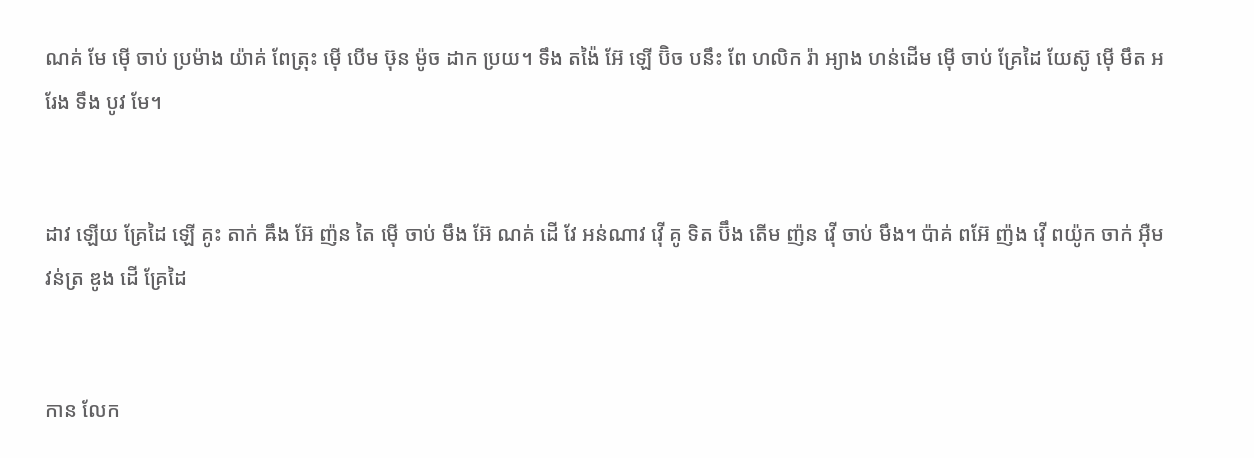ណគ់ មែ ម៉ើ ចាប់ ប្រម៉ាង យ៉ាគ់ ពែត្រុះ ម៉ើ បើម ឞ៊ុន ម៉ូច ដាក ប្រយ។ ទឹង តង៉ៃ អ៊ែ ឡើ ប៊ិច បនឹះ ពែ ហលិក រ៉ា អ្យាង ហន់ដើម ម៉ើ ចាប់ គ្រែដៃ យែស៊ូ ម៉ើ មឹត អរែង ទឹង បូវ មែ។


ដាវ ឡើយ គ្រែដៃ ឡើ គូះ តាក់ ឝឹង អ៊ែ ញ៉ន តៃ ម៉ើ ចាប់ មឹង អ៊ែ ណគ់ ដើ វែ អន់ណាវ វ៉ើ គូ ទិត ប៊ឹង តើម ញ៉ន វ៉ើ ចាប់ មឹង។ ប៉ាគ់ ពអ៊ែ ញ៉ង វ៉ើ ពយ៉ូក ចាក់ អ៊ឺម វន់ត្រ ឌូង ដើ គ្រែដៃ


កាន លែក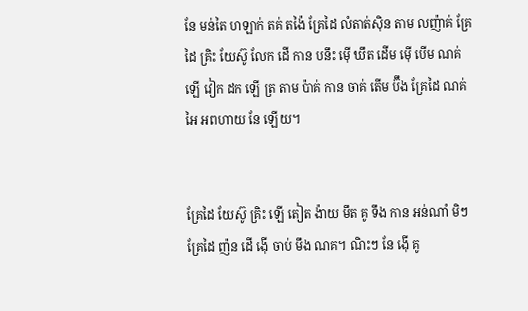នែ មន់តៃ ហឡាក់ តគ់ តង៉ៃ គ្រែដៃ លំតាត់ស៊ិន តាម លញ៉ាគ់ គ្រែដៃ គ្រិះ យែស៊ូ លែក ដើ កាន បនឹះ ម៉ើ ឃឹត ដើម ម៉ើ បើម ណគ់ ឡើ វៀក ដក ឡើ ត្រ តាម ប៉ាគ់ កាន ចាគ់ តើម ប៊ឹង គ្រែដៃ ណគ់ អៃ អពហាយ នែ ឡើយ។


គ្រែដៃ យែស៊ូ គ្រិះ ឡើ តៀត ង៉ាយ មឹត គូ ទឹង កាន អន់ណាំ មិៗ គ្រែដៃ ញ៉ន ដើ ង៉ើ ចាប់ មឹង ណគ។ ណិះៗ នែ ង៉ើ គូ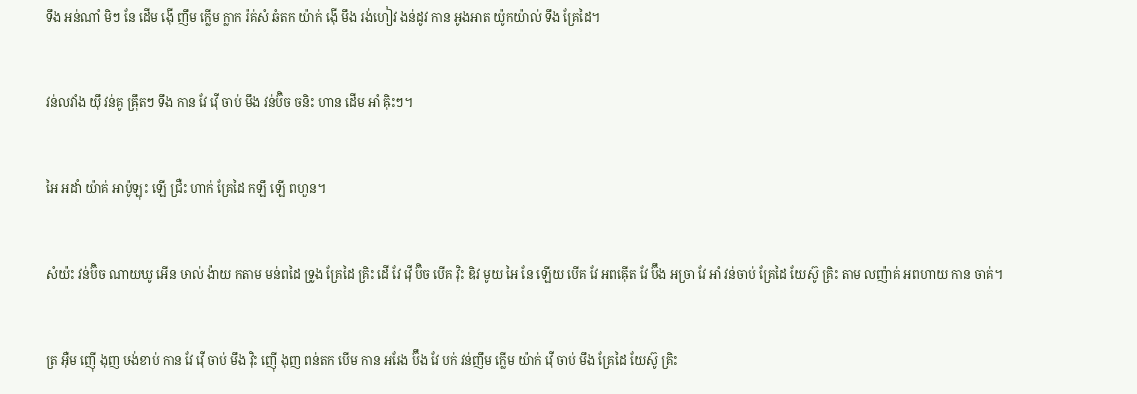ទឹង អន់ណាំ មិៗ នែ ដើម ង៉ើ ញឹម ក្លើម ក្លាក រ៉គ់សំ ឆំតក យ៉ាក់ ង៉ើ មឹង រង់ហៀវ ងន់ដូវ កាន អូងអាត យ៉ូកយ៉ាល់ ទឹង គ្រែដៃ។


វន់លវាំង យ៉ឹ វន់គូ ឝ៉្រឹតៗ ទឹង កាន វែ វ៉ើ ចាប់ មឹង វន់ប៊ិច ចនិះ ហាន ដើម អាំ ឝ៉ិះៗ។


អៃ អដាំ យ៉ាគ់ អាប៉ូឡុះ ឡើ ជ្រឺះ ហាក់ គ្រែដៃ កឡឹ ឡើ ពហួន។


សំយ៉ះ វន់ប៊ិច ណាយឃូ អើន ឞាល់ ង៉ាយ កតាម មន់ពដៃ ទ្រូង គ្រែដៃ គ្រិះ ដើ វែ វ៉ើ ប៊ិច បើគ វ៉ិះ ឌិវ មូយ អៃ នែ ឡើយ បើគ វែ អពឝ៉ើត វែ ប៊ឹង អច្រា វែ អាំ វន់ចាប់ គ្រែដៃ យែស៊ូ គ្រិះ តាម លញ៉ាគ់ អពហាយ កាន ចាគ់។


ត្រ អ៊ឺម ញ៉ើ ងុញ ឞង់ខាប់ កាន វែ វ៉ើ ចាប់ មឹង វ៉ិះ ញ៉ើ ងុញ ពន់តក បើម កាន អរែង ប៊ឹង វែ បក់ វន់ញឹម ក្លើម យ៉ាក់ វ៉ើ ចាប់ មឹង គ្រែដៃ យែស៊ូ គ្រិះ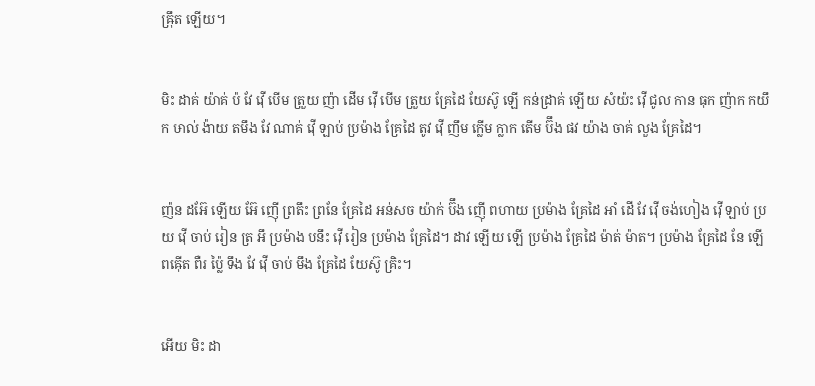ឝ៉្រឹត ឡើយ។


មិះ ដាគ់ យ៉ាគ់ ប៉ វែ វ៉ើ បើម ត្រួយ ញ៉ា ដើម វ៉ើ បើម ត្រួយ គ្រែដៃ យែស៊ូ ឡើ កន់ដ្រាគ់ ឡើយ សំយ៉ះ វ៉ើ ជូល កាន ធុក ញ៉ាក កយឹក ឞាល់ ង៉ាយ តមឹង វែ ណាគ់ វ៉ើ ឡាប់ ប្រម៉ាង គ្រែដៃ តូវ វ៉ើ ញឹម ក្លើម ក្លាក តើម ប៊ឹង ផវ យ៉ាង ចាគ់ លួង គ្រែដៃ។


ញ៉ន ដអ៊ែ ឡើយ អ៊ែ ញ៉ើ ព្រតឹះ ព្រនែ គ្រែដៃ អន់សច យ៉ាក់ ប៊ឹង ញ៉ើ ពហាយ ប្រម៉ាង គ្រែដៃ អាំ ដើ វែ វ៉ើ ចង់ហៀង វ៉ើ ឡាប់ ប្រយ វ៉ើ ចាប់ រៀន ត្រ អឹ ប្រម៉ាង បនឹះ វ៉ើ រៀន ប្រម៉ាង គ្រែដៃ។ ដាវ ឡើយ ឡើ ប្រម៉ាង គ្រែដៃ ម៉ាត់ ម៉ាត។ ប្រម៉ាង គ្រែដៃ នែ ឡើ ពឝ៉ើត ពឺរ ប៉្លៃ ទឹង វែ វ៉ើ ចាប់ មឹង គ្រែដៃ យែស៊ូ គ្រិះ។


អើយ មិះ ដា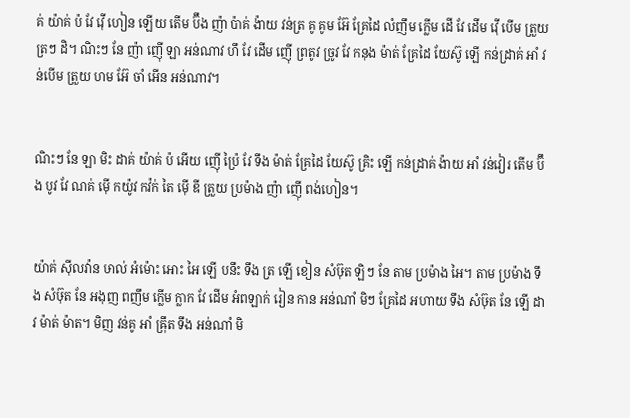គ់ យ៉ាគ់ ប៉ វែ វ៉ើ ហៀន ឡើយ តើម ប៊ឹង ញ៉ា ប៉ាគ់ ង៉ាយ វន់ត្រ គូ គូម អ៊ែ គ្រែដៃ លំញឹម ក្លើម ដើ វែ ដើម វ៉ើ បើម ត្រួយ ត្រៗ ដិ។ ណិះៗ នែ ញ៉ា ញ៉ើ ឡា អន់ណាវ ហឹ វែ ដើម ញ៉ើ ព្រតូវ ច្រូវ វែ កនុង ម៉ាត់ គ្រែដៃ យែស៊ូ ឡើ កន់ដ្រាគ់ អាំ វន់បើម ត្រួយ ហម អ៊ែ ចាំ អើន អន់ណាវ។


ណិះៗ នែ ឡា មិះ ដាគ់ យ៉ាគ់ ប៉ អើយ ញ៉ើ ប៉្រៃ វែ ទឹង ម៉ាត់ គ្រែដៃ យែស៊ូ គ្រិះ ឡើ កន់ដ្រាគ់ ង៉ាយ អាំ វន់វៀរ តើម ប៊ឹង បូវ វែ ណគ់ ម៉ើ កយ៉ូវ កវ៉ក់ តៃ ម៉ើ ឌី ត្រួយ ប្រម៉ាង ញ៉ា ញ៉ើ ពង់ហៀន។


យ៉ាគ់ ស៊ីលវ៉ាន ឞាល់ អំម៉ោះ អោះ អៃ ឡើ បនឹះ ទឹង ត្រ ឡើ ខៀន សំឞ៊ុត ឡិៗ នែ តាម ប្រម៉ាង អៃ។ តាម ប្រម៉ាង ទឹង សំឞ៊ុត នែ អងុញ ពញឹម ក្លើម ក្លាក វែ ដើម អំពឡាក់ រៀន កាន អន់ណាំ មិៗ គ្រែដៃ អហាយ ទឹង សំឞ៊ុត នែ ឡើ ដាវ ម៉ាត់ ម៉ាត។ មិញ វន់គូ អាំ ឝ៉្រឹត ទឹង អន់ណាំ មិ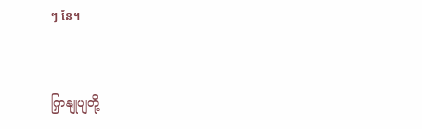ៗ នែ។


ကြှနျုပျတို့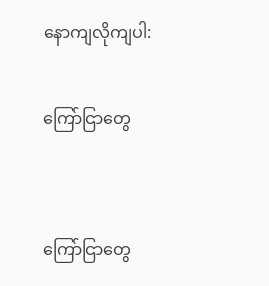နောကျလိုကျပါ:

ကြော်ငြာတွေ


ကြော်ငြာတွေ